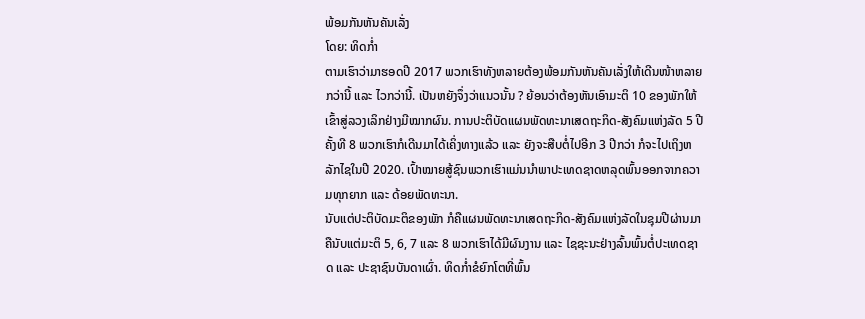ພ້ອມກັນຫັນຄັນເລັ່ງ
ໂດຍ: ທິດກໍ່າ
ຕາມເຮົາວ່າມາຮອດປີ 2017 ພວກເຮົາທັງຫລາຍຕ້ອງພ້ອມກັນຫັນຄັນເລັ່ງໃຫ້ເດີນໜ້າຫລາຍກວ່ານີ້ ແລະ ໄວກວ່ານີ້. ເປັນຫຍັງຈຶ່ງວ່າແນວນັ້ນ ? ຍ້ອນວ່າຕ້ອງຫັນເອົາມະຕິ 10 ຂອງພັກໃຫ້ເຂົ້າສູ່ລວງເລິກຢ່າງມີໝາກຜົນ. ການປະຕິບັດແຜນພັດທະນາເສດຖະກິດ-ສັງຄົມແຫ່ງລັດ 5 ປີຄັ້ງທີ 8 ພວກເຮົາກໍເດີນມາໄດ້ເຄິ່ງທາງແລ້ວ ແລະ ຍັງຈະສືບຕໍ່ໄປອີກ 3 ປີກວ່າ ກໍຈະໄປເຖິງຫລັກໄຊໃນປີ 2020. ເປົ້າໝາຍສູ້ຊົນພວກເຮົາແມ່ນນໍາພາປະເທດຊາດຫລຸດພົ້ນອອກຈາກຄວາມທຸກຍາກ ແລະ ດ້ອຍພັດທະນາ.
ນັບແຕ່ປະຕິບັດມະຕິຂອງພັກ ກໍຄືແຜນພັດທະນາເສດຖະກິດ-ສັງຄົມແຫ່ງລັດໃນຊຸມປີຜ່ານມາ ຄືນັບແຕ່ມະຕິ 5, 6, 7 ແລະ 8 ພວກເຮົາໄດ້ມີຜົນງານ ແລະ ໄຊຊະນະຢ່າງລົ້ນພົ້ນຕໍ່ປະເທດຊາດ ແລະ ປະຊາຊົນບັນດາເຜົ່າ. ທິດກໍ່າຂໍຍົກໂຕທີ່ພົ້ນ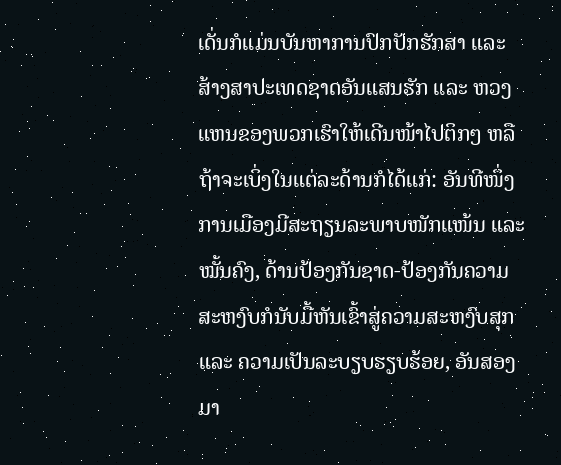ເດັ່ນກໍແມ່ນບັນຫາການປົກປັກຮັກສາ ແລະ ສ້າງສາປະເທດຊາດອັນແສນຮັກ ແລະ ຫວງແຫນຂອງພວກເຮົາໃຫ້ເດີນໜ້າໄປຕິກໆ ຫລື ຖ້າຈະເບິ່ງໃນແຕ່ລະດ້ານກໍໄດ້ແກ່: ອັນທີໜຶ່ງການເມືອງມີສະຖຽນລະພາບໜັກແໜ້ນ ແລະ ໝັ້ນຄົງ, ດ້ານປ້ອງກັນຊາດ-ປ້ອງກັນຄວາມສະຫງົບກໍນັບມື້ຫັນເຂົ້າສູ່ຄວາມສະຫງົບສຸກ ແລະ ຄວາມເປັນລະບຽບຮຽບຮ້ອຍ, ອັນສອງມາ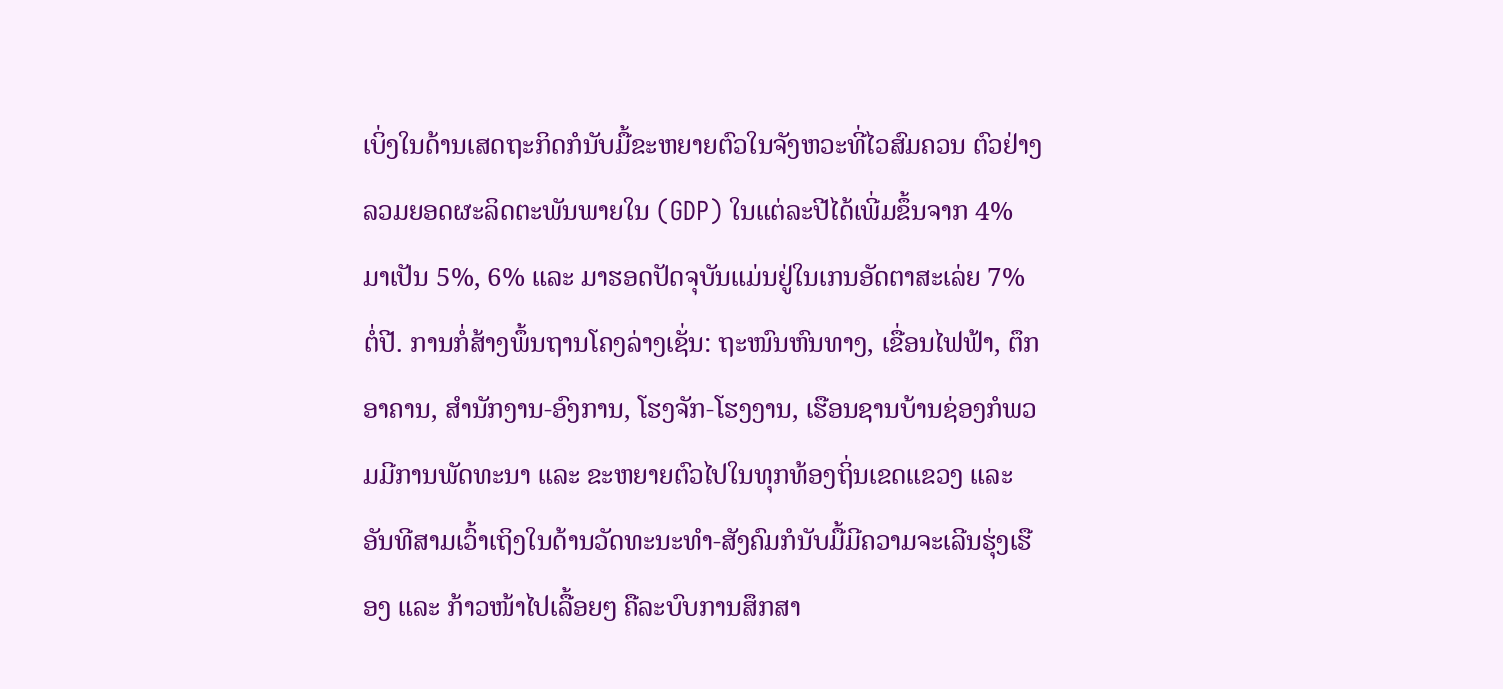ເບິ່ງໃນດ້ານເສດຖະກິດກໍນັບມື້ຂະຫຍາຍຕົວໃນຈັງຫວະທີ່ໄວສົມຄວນ ຕົວຢ່າງລວມຍອດຜະລິດຕະພັນພາຍໃນ (GDP) ໃນແຕ່ລະປີໄດ້ເພີ່ມຂຶ້ນຈາກ 4% ມາເປັນ 5%, 6% ແລະ ມາຮອດປັດຈຸບັນແມ່ນຢູ່ໃນເກນອັດຕາສະເລ່ຍ 7% ຕໍ່ປີ. ການກໍ່ສ້າງພຶ້ນຖານໂຄງລ່າງເຊັ່ນ: ຖະໜົນຫົນທາງ, ເຂື່ອນໄຟຟ້າ, ຕຶກອາຄານ, ສໍານັກງານ-ອົງການ, ໂຮງຈັກ-ໂຮງງານ, ເຮືອນຊານບ້ານຊ່ອງກໍພວມມີການພັດທະນາ ແລະ ຂະຫຍາຍຕົວໄປໃນທຸກທ້ອງຖິ່ນເຂດແຂວງ ແລະ ອັນທີສາມເວົ້າເຖິງໃນດ້ານວັດທະນະທໍາ-ສັງຄົມກໍນັບມື້ມີຄວາມຈະເລີນຮຸ່ງເຮືອງ ແລະ ກ້າວໜ້າໄປເລື້ອຍໆ ຄືລະບົບການສຶກສາ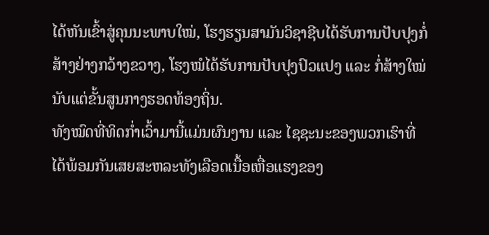ໄດ້ຫັນເຂົ້າສູ່ຄຸນນະພາບໃໝ່, ໂຮງຮຽນສາມັນວິຊາຊີບໄດ້ຮັບການປັບປຸງກໍ່ສ້າງຢ່າງກວ້າງຂວາງ, ໂຮງໝໍໄດ້ຮັບການປັບປຸງປົວແປງ ແລະ ກໍ່ສ້າງໃໝ່ນັບແຕ່ຂັ້ນສູນກາງຮອດທ້ອງຖິ່ນ.
ທັງໝົດທີ່ທິດກໍ່າເວົ້າມານີ້ແມ່ນຜົນງານ ແລະ ໄຊຊະນະຂອງພວກເຮົາທີ່ໄດ້ພ້ອມກັນເສຍສະຫລະທັງເລືອດເນື້ອເຫື່ອແຮງຂອງ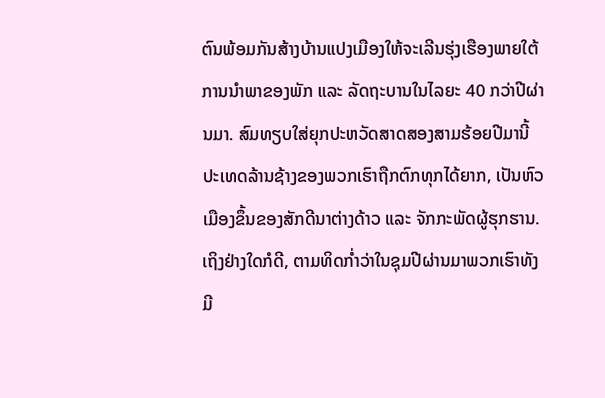ຕົນພ້ອມກັນສ້າງບ້ານແປງເມືອງໃຫ້ຈະເລີນຮຸ່ງເຮືອງພາຍໃຕ້ການນໍາພາຂອງພັກ ແລະ ລັດຖະບານໃນໄລຍະ 40 ກວ່າປີຜ່ານມາ. ສົມທຽບໃສ່ຍຸກປະຫວັດສາດສອງສາມຮ້ອຍປີມານີ້ ປະເທດລ້ານຊ້າງຂອງພວກເຮົາຖືກຕົກທຸກໄດ້ຍາກ, ເປັນຫົວເມືອງຂຶ້ນຂອງສັກດີນາຕ່າງດ້າວ ແລະ ຈັກກະພັດຜູ້ຮຸກຮານ.
ເຖິງຢ່າງໃດກໍດີ, ຕາມທິດກໍ່າວ່າໃນຊຸມປີຜ່ານມາພວກເຮົາທັງມີ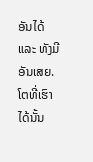ອັນໄດ້ ແລະ ທັງມີອັນເສຍ. ໂຕທີ່ເຮົາໄດ້ນັ້ນ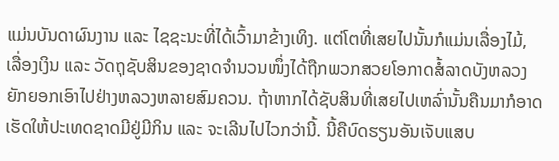ແມ່ນບັນດາຜົນງານ ແລະ ໄຊຊະນະທີ່ໄດ້ເວົ້າມາຂ້າງເທິງ. ແຕ່ໂຕທີ່ເສຍໄປນັ້ນກໍແມ່ນເລື່ອງໄມ້, ເລື່ອງເງິນ ແລະ ວັດຖຸຊັບສິນຂອງຊາດຈໍານວນໜຶ່ງໄດ້ຖືກພວກສວຍໂອກາດສໍ້ລາດບັງຫລວງຍັກຍອກເອົາໄປຢ່າງຫລວງຫລາຍສົມຄວນ. ຖ້າຫາກໄດ້ຊັບສິນທີ່ເສຍໄປເຫລົ່ານັ້ນຄືນມາກໍອາດເຮັດໃຫ້ປະເທດຊາດມີຢູ່ມີກິນ ແລະ ຈະເລີນໄປໄວກວ່ານີ້. ນີ້ຄືບົດຮຽນອັນເຈັບແສບ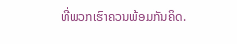ທີ່ພວກເຮົາຄວນພ້ອມກັນຄິດ.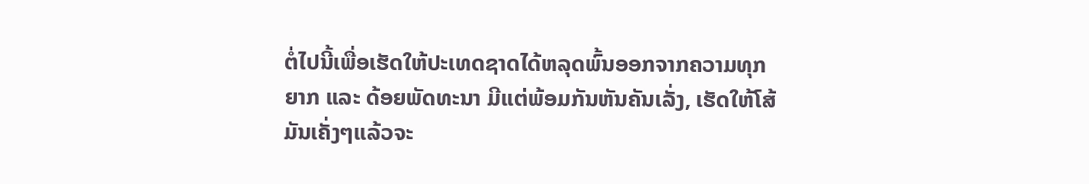ຕໍ່ໄປນີ້ເພື່ອເຮັດໃຫ້ປະເທດຊາດໄດ້ຫລຸດພົ້ນອອກຈາກຄວາມທຸກຍາກ ແລະ ດ້ອຍພັດທະນາ ມີແຕ່ພ້ອມກັນຫັນຄັນເລັ່ງ, ເຮັດໃຫ້ໂສ້ມັນເຄັ່ງໆແລ້ວຈະ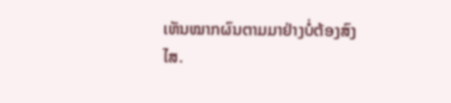ເຫັນໝາກຜົນຕາມມາຢ່າງບໍ່ຕ້ອງສົງໄສ.